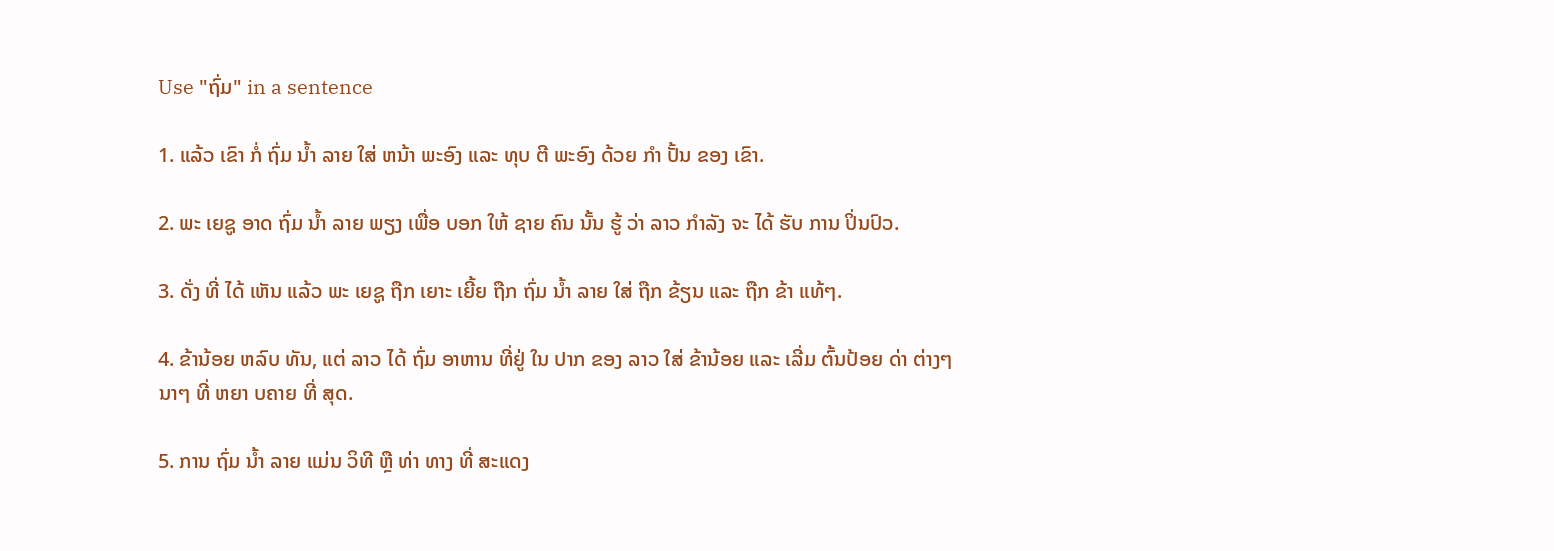Use "ຖົ່ມ" in a sentence

1. ແລ້ວ ເຂົາ ກໍ່ ຖົ່ມ ນໍ້າ ລາຍ ໃສ່ ຫນ້າ ພະອົງ ແລະ ທຸບ ຕີ ພະອົງ ດ້ວຍ ກໍາ ປັ້ນ ຂອງ ເຂົາ.

2. ພະ ເຍຊູ ອາດ ຖົ່ມ ນໍ້າ ລາຍ ພຽງ ເພື່ອ ບອກ ໃຫ້ ຊາຍ ຄົນ ນັ້ນ ຮູ້ ວ່າ ລາວ ກໍາລັງ ຈະ ໄດ້ ຮັບ ການ ປິ່ນປົວ.

3. ດັ່ງ ທີ່ ໄດ້ ເຫັນ ແລ້ວ ພະ ເຍຊູ ຖືກ ເຍາະ ເຍີ້ຍ ຖືກ ຖົ່ມ ນໍ້າ ລາຍ ໃສ່ ຖືກ ຂ້ຽນ ແລະ ຖືກ ຂ້າ ແທ້ໆ.

4. ຂ້ານ້ອຍ ຫລົບ ທັນ, ແຕ່ ລາວ ໄດ້ ຖົ່ມ ອາຫານ ທີ່ຢູ່ ໃນ ປາກ ຂອງ ລາວ ໃສ່ ຂ້ານ້ອຍ ແລະ ເລີ່ມ ຕົ້ນປ້ອຍ ດ່າ ຕ່າງໆ ນາໆ ທີ່ ຫຍາ ບຄາຍ ທີ່ ສຸດ.

5. ການ ຖົ່ມ ນໍ້າ ລາຍ ແມ່ນ ວິທີ ຫຼື ທ່າ ທາງ ທີ່ ສະແດງ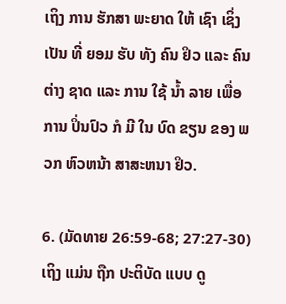ເຖິງ ການ ຮັກສາ ພະຍາດ ໃຫ້ ເຊົາ ເຊິ່ງ ເປັນ ທີ່ ຍອມ ຮັບ ທັງ ຄົນ ຢິວ ແລະ ຄົນ ຕ່າງ ຊາດ ແລະ ການ ໃຊ້ ນໍ້າ ລາຍ ເພື່ອ ການ ປິ່ນປົວ ກໍ ມີ ໃນ ບົດ ຂຽນ ຂອງ ພວກ ຫົວຫນ້າ ສາສະຫນາ ຢິວ.

6. (ມັດທາຍ 26:59-68; 27:27-30) ເຖິງ ແມ່ນ ຖືກ ປະຕິບັດ ແບບ ດູ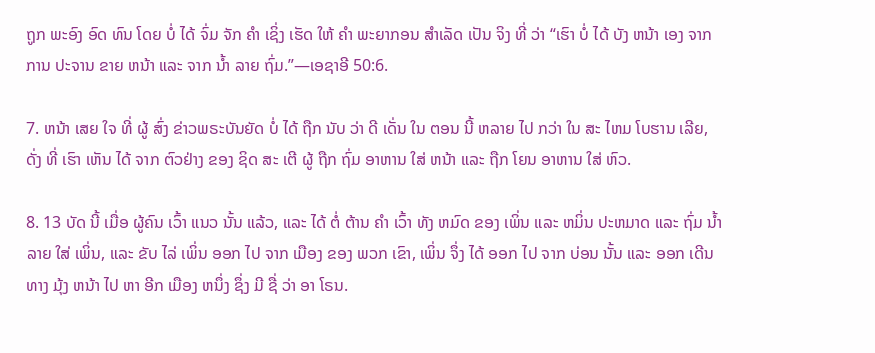ຖູກ ພະອົງ ອົດ ທົນ ໂດຍ ບໍ່ ໄດ້ ຈົ່ມ ຈັກ ຄໍາ ເຊິ່ງ ເຮັດ ໃຫ້ ຄໍາ ພະຍາກອນ ສໍາເລັດ ເປັນ ຈິງ ທີ່ ວ່າ “ເຮົາ ບໍ່ ໄດ້ ບັງ ຫນ້າ ເອງ ຈາກ ການ ປະຈານ ຂາຍ ຫນ້າ ແລະ ຈາກ ນໍ້າ ລາຍ ຖົ່ມ.”—ເອຊາອີ 50:6.

7. ຫນ້າ ເສຍ ໃຈ ທີ່ ຜູ້ ສົ່ງ ຂ່າວພຣະບັນຍັດ ບໍ່ ໄດ້ ຖືກ ນັບ ວ່າ ດີ ເດັ່ນ ໃນ ຕອນ ນີ້ ຫລາຍ ໄປ ກວ່າ ໃນ ສະ ໄຫມ ໂບຮານ ເລີຍ, ດັ່ງ ທີ່ ເຮົາ ເຫັນ ໄດ້ ຈາກ ຕົວຢ່າງ ຂອງ ຊິດ ສະ ເຕີ ຜູ້ ຖືກ ຖົ່ມ ອາຫານ ໃສ່ ຫນ້າ ແລະ ຖືກ ໂຍນ ອາຫານ ໃສ່ ຫົວ.

8. 13 ບັດ ນີ້ ເມື່ອ ຜູ້ຄົນ ເວົ້າ ແນວ ນັ້ນ ແລ້ວ, ແລະ ໄດ້ ຕໍ່ ຕ້ານ ຄໍາ ເວົ້າ ທັງ ຫມົດ ຂອງ ເພິ່ນ ແລະ ຫມິ່ນ ປະຫມາດ ແລະ ຖົ່ມ ນ້ຳລາຍ ໃສ່ ເພິ່ນ, ແລະ ຂັບ ໄລ່ ເພິ່ນ ອອກ ໄປ ຈາກ ເມືອງ ຂອງ ພວກ ເຂົາ, ເພິ່ນ ຈຶ່ງ ໄດ້ ອອກ ໄປ ຈາກ ບ່ອນ ນັ້ນ ແລະ ອອກ ເດີນ ທາງ ມຸ້ງ ຫນ້າ ໄປ ຫາ ອີກ ເມືອງ ຫນຶ່ງ ຊຶ່ງ ມີ ຊື່ ວ່າ ອາ ໂຣນ.